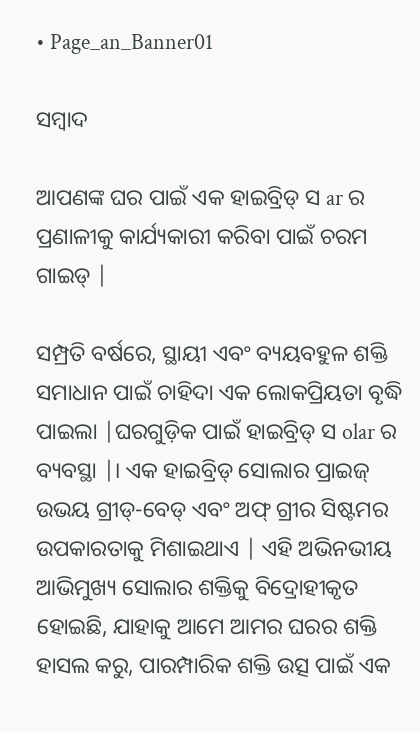• Page_an_Banner01

ସମ୍ବାଦ

ଆପଣଙ୍କ ଘର ପାଇଁ ଏକ ହାଇବ୍ରିଡ୍ ସ ar ର ପ୍ରଣାଳୀକୁ କାର୍ଯ୍ୟକାରୀ କରିବା ପାଇଁ ଚରମ ଗାଇଡ୍ |

ସମ୍ପ୍ରତି ବର୍ଷରେ, ସ୍ଥାୟୀ ଏବଂ ବ୍ୟୟବହୁଳ ଶକ୍ତି ସମାଧାନ ପାଇଁ ଚାହିଦା ଏକ ଲୋକପ୍ରିୟତା ବୃଦ୍ଧି ପାଇଲା |ଘରଗୁଡ଼ିକ ପାଇଁ ହାଇବ୍ରିଡ୍ ସ olar ର ବ୍ୟବସ୍ଥା |। ଏକ ହାଇବ୍ରିଡ୍ ସୋଲାର ପ୍ରାଇଜ୍ ଉଭୟ ଗ୍ରୀଡ୍-ବେଡ୍ ଏବଂ ଅଫ୍ ଗ୍ରୀର ସିଷ୍ଟମର ଉପକାରତାକୁ ମିଶାଇଥାଏ | ଏହି ଅଭିନଭୀୟ ଆଭିମୁଖ୍ୟ ସୋଲାର ଶକ୍ତିକୁ ବିଦ୍ରୋହୀକୃତ ହୋଇଛି, ଯାହାକୁ ଆମେ ଆମର ଘରର ଶକ୍ତି ହାସଲ କରୁ, ପାରମ୍ପାରିକ ଶକ୍ତି ଉତ୍ସ ପାଇଁ ଏକ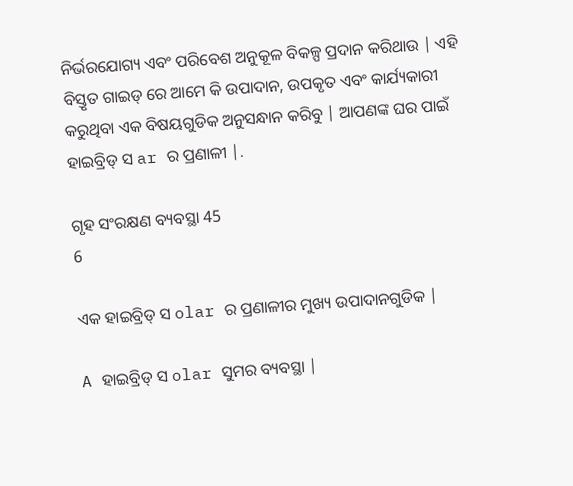ନିର୍ଭରଯୋଗ୍ୟ ଏବଂ ପରିବେଶ ଅନୁକୂଳ ବିକଳ୍ପ ପ୍ରଦାନ କରିଥାଉ | ଏହି ବିସ୍ତୃତ ଗାଇଡ୍ ରେ ଆମେ କି ଉପାଦାନ, ଉପକୃତ ଏବଂ କାର୍ଯ୍ୟକାରୀ କରୁଥିବା ଏକ ବିଷୟଗୁଡିକ ଅନୁସନ୍ଧାନ କରିବୁ | ଆପଣଙ୍କ ଘର ପାଇଁ ହାଇବ୍ରିଡ୍ ସ ar ର ପ୍ରଣାଳୀ |.

ଗୃହ ସଂରକ୍ଷଣ ବ୍ୟବସ୍ଥା 45
6

ଏକ ହାଇବ୍ରିଡ୍ ସ olar ର ପ୍ରଣାଳୀର ମୁଖ୍ୟ ଉପାଦାନଗୁଡିକ |

A ହାଇବ୍ରିଡ୍ ସ olar ସୁମର ବ୍ୟବସ୍ଥା |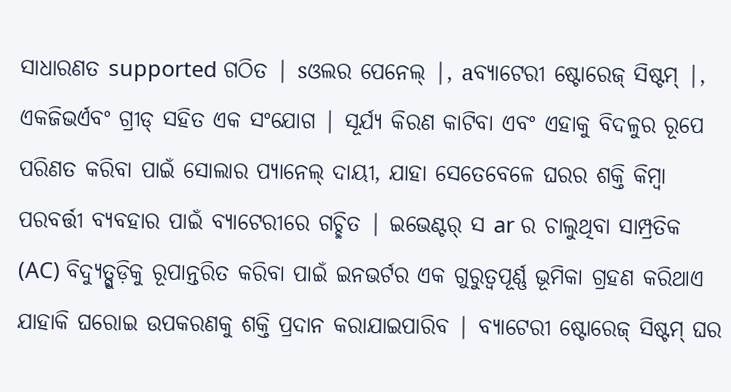ସାଧାରଣତ supported ଗଠିତ | sଓଲର ପେନେଲ୍ |, aବ୍ୟାଟେରୀ ଷ୍ଟୋରେଜ୍ ସିଷ୍ଟମ୍ |, ଏକଜିଭର୍ଏବଂ ଗ୍ରୀଡ୍ ସହିତ ଏକ ସଂଯୋଗ | ସୂର୍ଯ୍ୟ କିରଣ କାଟିବା ଏବଂ ଏହାକୁ ବିଦଳୁର ରୂପେ ପରିଣତ କରିବା ପାଇଁ ସୋଲାର ପ୍ୟାନେଲ୍ ଦାୟୀ, ଯାହା ସେତେବେଳେ ଘରର ଶକ୍ତି କିମ୍ବା ପରବର୍ତ୍ତୀ ବ୍ୟବହାର ପାଇଁ ବ୍ୟାଟେରୀରେ ଗଚ୍ଛିତ | ଇଭେଣ୍ଟର୍ ସ ar ର ଚାଲୁଥିବା ସାମ୍ପ୍ରତିକ (AC) ବିଦ୍ୟୁତ୍ଗୁଡ଼ିକୁ ରୂପାନ୍ତରିତ କରିବା ପାଇଁ ଇନଭର୍ଟର ଏକ ଗୁରୁତ୍ୱପୂର୍ଣ୍ଣ ଭୂମିକା ଗ୍ରହଣ କରିଥାଏ ଯାହାକି ଘରୋଇ ଉପକରଣକୁ ଶକ୍ତି ପ୍ରଦାନ କରାଯାଇପାରିବ | ବ୍ୟାଟେରୀ ଷ୍ଟୋରେଜ୍ ସିଷ୍ଟମ୍ ଘର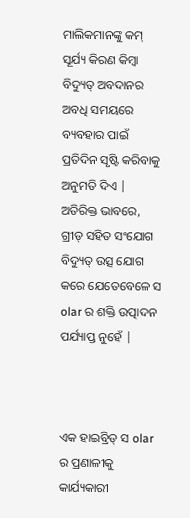ମାଲିକମାନଙ୍କୁ କମ୍ ସୂର୍ଯ୍ୟ କିରଣ କିମ୍ବା ବିଦ୍ୟୁତ୍ ଅବଦାନର ଅବଧି ସମୟରେ ବ୍ୟବହାର ପାଇଁ ପ୍ରତିଦିନ ସୃଷ୍ଟି କରିବାକୁ ଅନୁମତି ଦିଏ | ଅତିରିକ୍ତ ଭାବରେ, ଗ୍ରୀଡ୍ ସହିତ ସଂଯୋଗ ବିଦ୍ୟୁତ୍ ଉତ୍ସ ଯୋଗ କରେ ଯେତେବେଳେ ସ olar ର ଶକ୍ତି ଉତ୍ପାଦନ ପର୍ଯ୍ୟାପ୍ତ ନୁହେଁ |



ଏକ ହାଇବ୍ରିଡ୍ ସ olar ର ପ୍ରଣାଳୀକୁ କାର୍ଯ୍ୟକାରୀ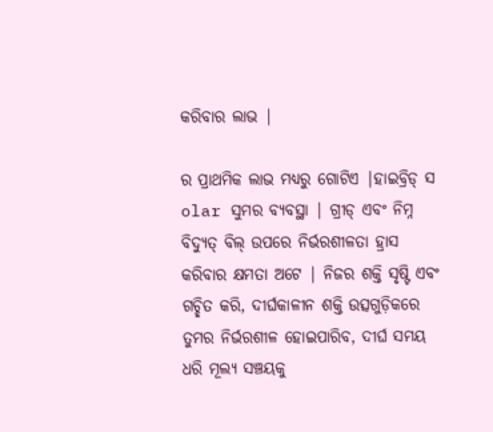କରିବାର ଲାଭ |

ର ପ୍ରାଥମିକ ଲାଭ ମଧ୍ୟରୁ ଗୋଟିଏ |ହାଇବ୍ରିଡ୍ ସ olar ସୁମର ବ୍ୟବସ୍ଥା | ଗ୍ରୀଡ୍ ଏବଂ ନିମ୍ନ ବିଦ୍ୟୁତ୍ ବିଲ୍ ଉପରେ ନିର୍ଭରଶୀଳତା ହ୍ରାସ କରିବାର କ୍ଷମତା ଅଟେ | ନିଜର ଶକ୍ତି ସୃଷ୍ଟି ଏବଂ ଗଚ୍ଛିତ କରି, ଦୀର୍ଘକାଳୀନ ଶକ୍ତି ଉତ୍ସଗୁଡ଼ିକରେ ତୁମର ନିର୍ଭରଶୀଳ ହୋଇପାରିବ, ଦୀର୍ଘ ସମୟ ଧରି ମୂଲ୍ୟ ସଞ୍ଚୟକୁ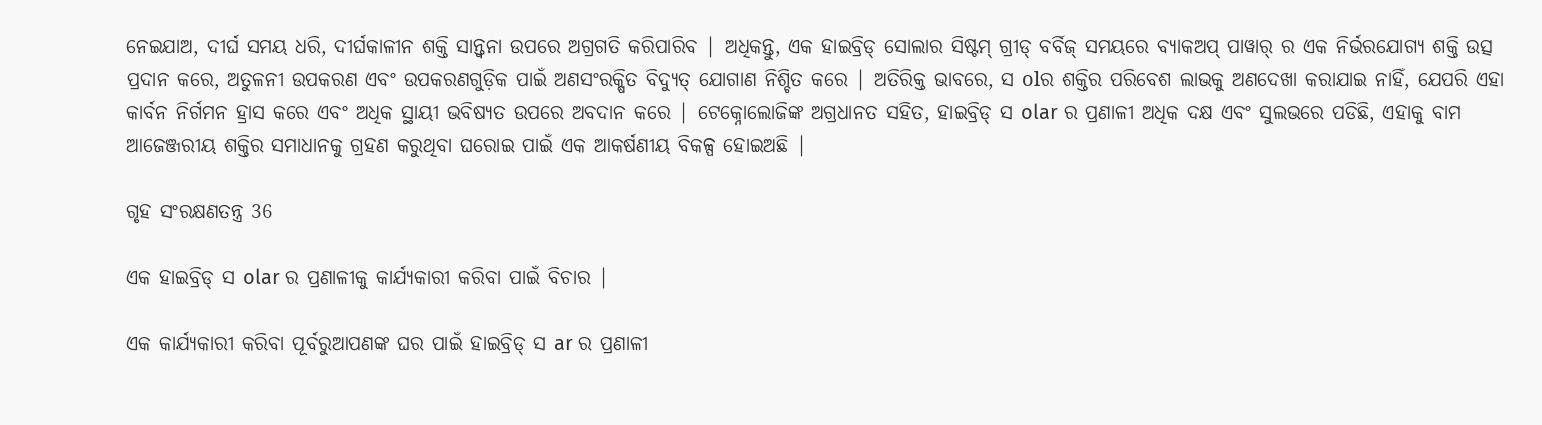ନେଇଯାଅ, ଦୀର୍ଘ ସମୟ ଧରି, ଦୀର୍ଘକାଳୀନ ଶକ୍ତି ସାନ୍ତ୍ୱନା ଉପରେ ଅଗ୍ରଗତି କରିପାରିବ | ଅଧିକନ୍ତୁ, ଏକ ହାଇବ୍ରିଡ୍ ସୋଲାର ସିଷ୍ଟମ୍ ଗ୍ରୀଡ୍ ବର୍ବିଜ୍ ସମୟରେ ବ୍ୟାକଅପ୍ ପାୱାର୍ ର ଏକ ନିର୍ଭରଯୋଗ୍ୟ ଶକ୍ତି ଉତ୍ସ ପ୍ରଦାନ କରେ, ଅତୁଳନୀ ଉପକରଣ ଏବଂ ଉପକରଣଗୁଡ଼ିକ ପାଇଁ ଅଣସଂରକ୍ଷିତ ବିଦ୍ୟୁତ୍ ଯୋଗାଣ ନିଶ୍ଚିତ କରେ | ଅତିରିକ୍ତ ଭାବରେ, ସ olର ଶକ୍ତିର ପରିବେଶ ଲାଭକୁ ଅଣଦେଖା କରାଯାଇ ନାହିଁ, ଯେପରି ଏହା କାର୍ବନ ନିର୍ଗମନ ହ୍ରାସ କରେ ଏବଂ ଅଧିକ ସ୍ଥାୟୀ ଭବିଷ୍ୟତ ଉପରେ ଅବଦାନ କରେ | ଟେକ୍ନୋଲୋଜିଙ୍କ ଅଗ୍ରଧାନତ ସହିତ, ହାଇବ୍ରିଡ୍ ସ olar ର ପ୍ରଣାଳୀ ଅଧିକ ଦକ୍ଷ ଏବଂ ସୁଲଭରେ ପଡିଛି, ଏହାକୁ ବାମ ଆଜେଞ୍ଜରୀୟ ଶକ୍ତିର ସମାଧାନକୁ ଗ୍ରହଣ କରୁଥିବା ଘରୋଇ ପାଇଁ ଏକ ଆକର୍ଷଣୀୟ ବିକଳ୍ପ ହୋଇଅଛି |

ଗୃହ ସଂରକ୍ଷଣତନ୍ତ୍ର 36

ଏକ ହାଇବ୍ରିଡ୍ ସ olar ର ପ୍ରଣାଳୀକୁ କାର୍ଯ୍ୟକାରୀ କରିବା ପାଇଁ ବିଚାର |

ଏକ କାର୍ଯ୍ୟକାରୀ କରିବା ପୂର୍ବରୁଆପଣଙ୍କ ଘର ପାଇଁ ହାଇବ୍ରିଡ୍ ସ ar ର ପ୍ରଣାଳୀ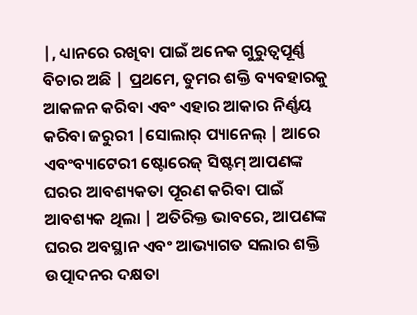|, ଧ୍ୟାନରେ ରଖିବା ପାଇଁ ଅନେକ ଗୁରୁତ୍ୱପୂର୍ଣ୍ଣ ବିଚାର ଅଛି | ପ୍ରଥମେ, ତୁମର ଶକ୍ତି ବ୍ୟବହାରକୁ ଆକଳନ କରିବା ଏବଂ ଏହାର ଆକାର ନିର୍ଣ୍ଣୟ କରିବା ଜରୁରୀ |ସୋଲାର୍ ପ୍ୟାନେଲ୍ | ଆରେ ଏବଂବ୍ୟାଟେରୀ ଷ୍ଟୋରେଜ୍ ସିଷ୍ଟମ୍ ଆପଣଙ୍କ ଘରର ଆବଶ୍ୟକତା ପୂରଣ କରିବା ପାଇଁ ଆବଶ୍ୟକ ଥିଲା | ଅତିରିକ୍ତ ଭାବରେ, ଆପଣଙ୍କ ଘରର ଅବସ୍ଥାନ ଏବଂ ଆଭ୍ୟାଗତ ସଲାର ଶକ୍ତି ଉତ୍ପାଦନର ଦକ୍ଷତା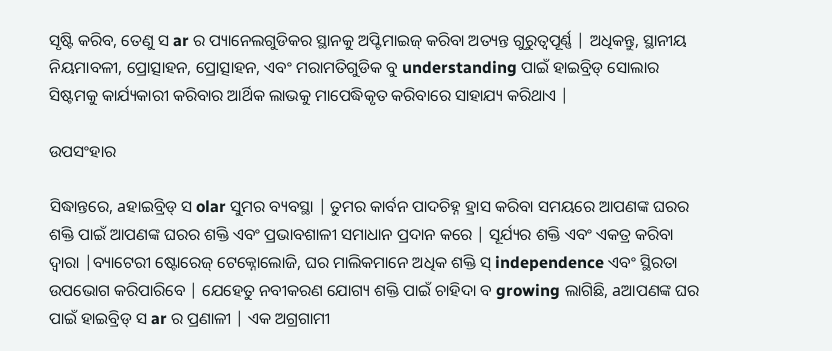ସୃଷ୍ଟି କରିବ, ତେଣୁ ସ ar ର ପ୍ୟାନେଲଗୁଡିକର ସ୍ଥାନକୁ ଅପ୍ଟିମାଇଜ୍ କରିବା ଅତ୍ୟନ୍ତ ଗୁରୁତ୍ୱପୂର୍ଣ୍ଣ | ଅଧିକନ୍ତୁ, ସ୍ଥାନୀୟ ନିୟମାବଳୀ, ପ୍ରୋତ୍ସାହନ, ପ୍ରୋତ୍ସାହନ, ଏବଂ ମରାମତିଗୁଡିକ ବୁ understanding ପାଇଁ ହାଇବ୍ରିଡ୍ ସୋଲାର ସିଷ୍ଟମକୁ କାର୍ଯ୍ୟକାରୀ କରିବାର ଆର୍ଥିକ ଲାଭକୁ ମାପେଦ୍ଧିକୃତ କରିବାରେ ସାହାଯ୍ୟ କରିଥାଏ |

ଉପସଂହାର

ସିଦ୍ଧାନ୍ତରେ, aହାଇବ୍ରିଡ୍ ସ olar ସୁମର ବ୍ୟବସ୍ଥା | ତୁମର କାର୍ବନ ପାଦଚିହ୍ନ ହ୍ରାସ କରିବା ସମୟରେ ଆପଣଙ୍କ ଘରର ଶକ୍ତି ପାଇଁ ଆପଣଙ୍କ ଘରର ଶକ୍ତି ଏବଂ ପ୍ରଭାବଶାଳୀ ସମାଧାନ ପ୍ରଦାନ କରେ | ସୂର୍ଯ୍ୟର ଶକ୍ତି ଏବଂ ଏକତ୍ର କରିବା ଦ୍ୱାରା |ବ୍ୟାଟେରୀ ଷ୍ଟୋରେଜ୍ ଟେକ୍ନୋଲୋଜି, ଘର ମାଲିକମାନେ ଅଧିକ ଶକ୍ତି ସ୍ independence ଏବଂ ସ୍ଥିରତା ଉପଭୋଗ କରିପାରିବେ | ଯେହେତୁ ନବୀକରଣ ଯୋଗ୍ୟ ଶକ୍ତି ପାଇଁ ଚାହିଦା ବ growing ଲାଗିଛି, aଆପଣଙ୍କ ଘର ପାଇଁ ହାଇବ୍ରିଡ୍ ସ ar ର ପ୍ରଣାଳୀ | ଏକ ଅଗ୍ରଗାମୀ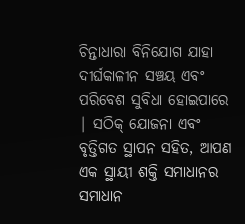ଚିନ୍ତାଧାରା ବିନିଯୋଗ ଯାହା ଦୀର୍ଘକାଳୀନ ସଞ୍ଚୟ ଏବଂ ପରିବେଶ ସୁବିଧା ହୋଇପାରେ | ସଠିକ୍ ଯୋଜନା ଏବଂ ବୃତ୍ତିଗତ ସ୍ଥାପନ ସହିତ, ଆପଣ ଏକ ସ୍ଥାୟୀ ଶକ୍ତି ସମାଧାନର ସମାଧାନ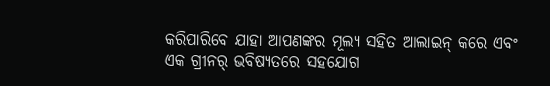କରିପାରିବେ ଯାହା ଆପଣଙ୍କର ମୂଲ୍ୟ ସହିତ ଆଲାଇନ୍ କରେ ଏବଂ ଏକ ଗ୍ରୀନର୍ ଭବିଷ୍ୟତରେ ସହଯୋଗ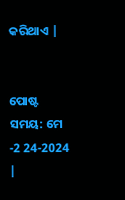କରିଥାଏ |


ପୋଷ୍ଟ ସମୟ: ମେ -2 24-2024 |